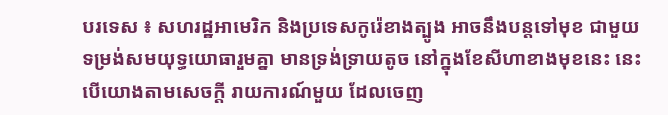បរទេស ៖ សហរដ្ឋអាមេរិក និងប្រទេសកូរ៉េខាងត្បូង អាចនឹងបន្តទៅមុខ ជាមួយទម្រង់សមយុទ្ធយោធារួមគ្នា មានទ្រង់ទ្រាយតូច នៅក្នុងខែសីហាខាងមុខនេះ នេះបើយោងតាមសេចក្តី រាយការណ៍មួយ ដែលចេញ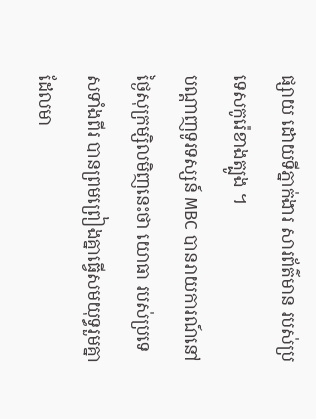ផ្សាយ ដោយទីភ្នាក់ងារ សារព័ត៌មាន របស់ប្រទេសកូរ៉េខាងត្បូង ។
បណ្ដាញទូរទស្សន៍ MBC បានរាយការណ៍នៅថ្ងៃសុក្រម្សិលមិញនេះថា យោធា របស់ប្រទេសទាំងពីរ បានព្រមព្រៀងគ្នាធ្វើសមយុទ្ធរួមគ្នា ដែលមា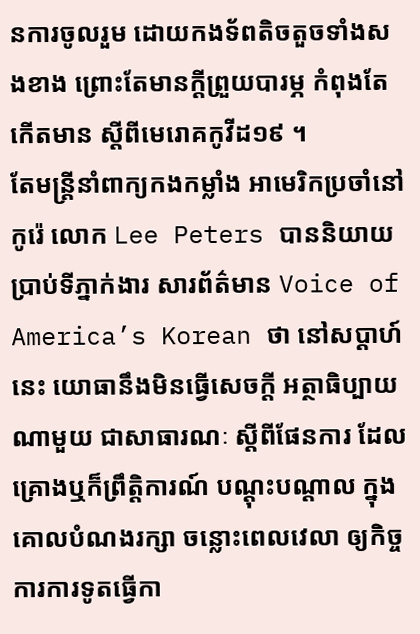នការចូលរួម ដោយកងទ័ពតិចតួចទាំងសងខាង ព្រោះតែមានក្តីព្រួយបារម្ភ កំពុងតែកើតមាន ស្តីពីមេរោគកូវីដ១៩ ។
តែមន្ត្រីនាំពាក្យកងកម្លាំង អាមេរិកប្រចាំនៅកូរ៉េ លោក Lee Peters បាននិយាយប្រាប់ទីភ្នាក់ងារ សារព័ត៌មាន Voice of America’s Korean ថា នៅសប្ដាហ៍នេះ យោធានឹងមិនធ្វើសេចក្តី អត្ថាធិប្បាយណាមួយ ជាសាធារណៈ ស្តីពីផែនការ ដែលគ្រោងឬក៏ព្រឹត្តិការណ៍ បណ្ដុះបណ្ដាល ក្នុងគោលបំណងរក្សា ចន្លោះពេលវេលា ឲ្យកិច្ចការការទូតធ្វើកា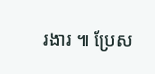រងារ ៕ ប្រែស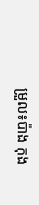ម្រួល៖ប៉ាង កុង